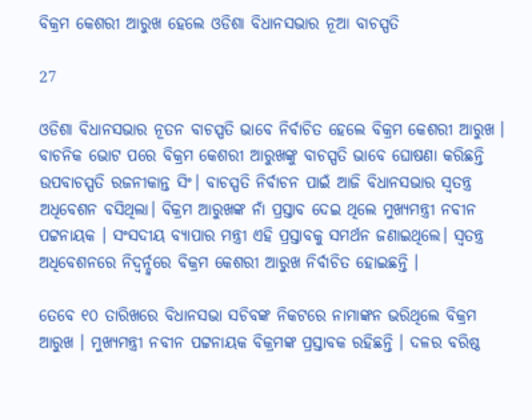ବିକ୍ରମ କେଶରୀ ଆରୁଖ ହେଲେ ଓଡିଶା ବିଧାନସଭାର ନୂଆ ବାଚସ୍ପତି

27

ଓଡିଶା ବିଧାନସଭାର ନୂତନ ବାଚସ୍ପତି ଭାବେ ନିର୍ବାଚିତ ହେଲେ ବିକ୍ରମ କେଶରୀ ଆରୁଖ । ବାଚନିକ ଭୋଟ ପରେ ବିକ୍ରମ କେଶରୀ ଆରୁଖଙ୍କୁ ବାଚସ୍ପତି ଭାବେ ଘୋଷଣା କରିଛନ୍ତି ଉପବାଚସ୍ପତି ରଜନୀକାନ୍ତ ସିଂ। ବାଚସ୍ପତି ନିର୍ବାଚନ ପାଇଁ ଆଜି ବିଧାନସଭାର ସ୍ୱତନ୍ତ୍ର ଅଧିବେଶନ ବସିଥିଲା। ବିକ୍ରମ ଆରୁଖଙ୍କ ନାଁ ପ୍ରସ୍ତାବ ଦେଇ ଥିଲେ ମୁଖ୍ୟମନ୍ତ୍ରୀ ନବୀନ ପଟ୍ଟନାୟକ । ସଂସଦୀୟ ବ୍ୟାପାର ମନ୍ତ୍ରୀ ଏହି ପ୍ରସ୍ତାବକୁ ସମର୍ଥନ ଜଣାଇଥିଲେ। ସ୍ୱତନ୍ତ୍ର ଅଧିବେଶନରେ ନିଦ୍ୱର୍ନ୍ଦ୍ୱରେ ବିକ୍ରମ କେଶରୀ ଆରୁଖ ନିର୍ବାଚିତ ହୋଇଛନ୍ତି ।

ତେବେ ୧୦ ତାରିଖରେ ବିଧାନସଭା ସଚିବଙ୍କ ନିକଟରେ ନାମାଙ୍କନ ଭରିଥିଲେ ବିକ୍ରମ ଆରୁଖ । ମୁଖ୍ୟମନ୍ତ୍ରୀ ନବୀନ ପଟ୍ଟନାୟକ ବିକ୍ରମଙ୍କ ପ୍ରସ୍ତାବକ ରହିଛନ୍ତି । ଦଳର ବରିଷ୍ଠ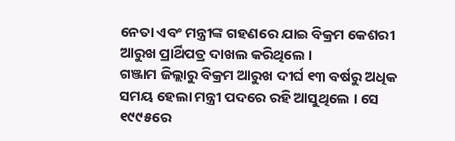ନେତା ଏବଂ ମନ୍ତ୍ରୀଙ୍କ ଗହଣରେ ଯାଇ ବିକ୍ରମ କେଶରୀ ଆରୁଖ ପ୍ରାର୍ଥିପତ୍ର ଦାଖଲ କରିଥିଲେ ।
ଗଞ୍ଜାମ ଜିଲ୍ଲାରୁ ବିକ୍ରମ ଆରୁଖ ଦୀର୍ଘ ୧୩ ବର୍ଷରୁ ଅଧିକ ସମୟ ହେଲା ମନ୍ତ୍ରୀ ପଦରେ ରହି ଆସୁଥିଲେ । ସେ ୧୯୯୫ରେ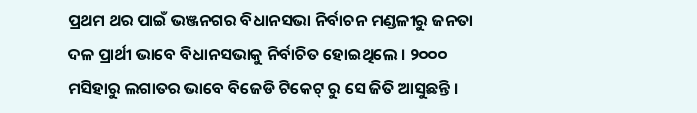ପ୍ରଥମ ଥର ପାଇଁ ଭଞ୍ଜନଗର ବିଧାନସଭା ନିର୍ବାଚନ ମଣ୍ଡଳୀରୁ ଜନତା ଦଳ ପ୍ରାର୍ଥୀ ଭାବେ ବିଧାନସଭାକୁ ନିର୍ବାଚିତ ହୋଇଥିଲେ । ୨୦୦୦ ମସିହାରୁ ଲଗାତର ଭାବେ ବିଜେଡି ଟିକେଟ୍ ରୁ ସେ ଜିତି ଆସୁଛନ୍ତି ।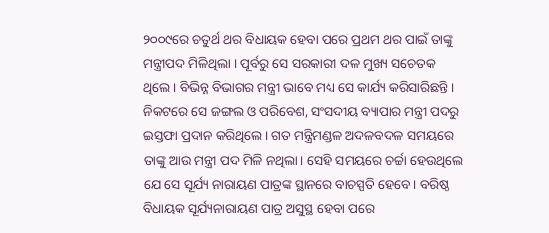୨୦୦୯ରେ ଚତୁର୍ଥ ଥର ବିଧାୟକ ହେବା ପରେ ପ୍ରଥମ ଥର ପାଇଁ ତାଙ୍କୁ ମନ୍ତ୍ରୀପଦ ମିଳିଥିଲା । ପୂର୍ବରୁ ସେ ସରକାରୀ ଦଳ ମୁଖ୍ୟ ସଚେତକ ଥିଲେ। ବିଭିନ୍ନ ବିଭାଗର ମନ୍ତ୍ରୀ ଭାବେ ମଧ୍ୟ ସେ କାର୍ଯ୍ୟ କରିସାରିଛନ୍ତି। ନିକଟରେ ସେ ଜଙ୍ଗଲ ଓ ପରିବେଶ, ସଂସଦୀୟ ବ୍ୟାପାର ମନ୍ତ୍ରୀ ପଦରୁ ଇସ୍ତଫା ପ୍ରଦାନ କରିଥିଲେ। ଗତ ମନ୍ତ୍ରିମଣ୍ଡଳ ଅଦଳବଦଳ ସମୟରେ ତାଙ୍କୁ ଆଉ ମନ୍ତ୍ରୀ ପଦ ମିଳି ନଥିଲା। ସେହି ସମୟରେ ଚର୍ଚ୍ଚା ହେଉଥିଲେ ଯେ ସେ ସୂର୍ଯ୍ୟ ନାରାୟଣ ପାତ୍ରଙ୍କ ସ୍ଥାନରେ ବାଚସ୍ପତି ହେବେ। ବରିଷ୍ଠ ବିଧାୟକ ସୂର୍ଯ୍ୟନାରାୟଣ ପାତ୍ର ଅସୁସ୍ଥ ହେବା ପରେ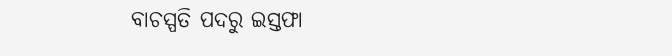ବାଚସ୍ପତି ପଦରୁ ଇସ୍ତଫା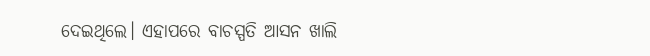ଦେଇଥିଲେ। ଏହାପରେ ବାଚସ୍ପତି ଆସନ ଖାଲି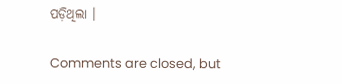ପଡ଼ିଥିଲା ।

Comments are closed, but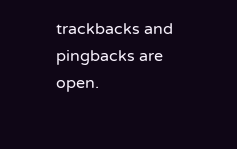trackbacks and pingbacks are open.